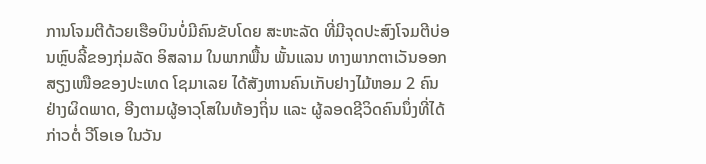ການໂຈມຕີດ້ວຍເຮືອບິນບໍ່ມີຄົນຂັບໂດຍ ສະຫະລັດ ທີ່ມີຈຸດປະສົງໂຈມຕີບ່ອນຫຼົບລີ້ຂອງກຸ່ມລັດ ອິສລາມ ໃນພາກພື້ນ ພັ້ນແລນ ທາງພາກຕາເວັນອອກສຽງເໜືອຂອງປະເທດ ໂຊມາເລຍ ໄດ້ສັງຫານຄົນເກັບຢາງໄມ້ຫອມ 2 ຄົນຢ່າງຜິດພາດ, ອີງຕາມຜູ້ອາວຸໂສໃນທ້ອງຖິ່ນ ແລະ ຜູ້ລອດຊີວິດຄົນນຶ່ງທີ່ໄດ້ກ່າວຕໍ່ ວີໂອເອ ໃນວັນ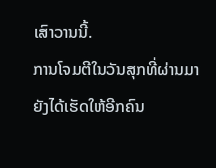ເສົາວານນີ້.
ການໂຈມຕີໃນວັນສຸກທີ່ຜ່ານມາ ຍັງໄດ້ເຮັດໃຫ້ອີກຄົນ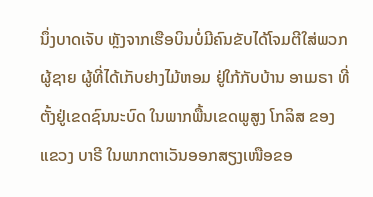ນຶ່ງບາດເຈັບ ຫຼັງຈາກເຮືອບິນບໍ່ມີຄົນຂັບໄດ້ໂຈມຕີໃສ່ພວກຜູ້ຊາຍ ຜູ້ທີ່ໄດ້ເກັບຢາງໄມ້ຫອມ ຢູ່ໃກ້ກັບບ້ານ ອາເມຣາ ທີ່ຕັ້ງຢູ່ເຂດຊົນນະບົດ ໃນພາກພື້ນເຂດພູສູງ ໂກລິສ ຂອງແຂວງ ບາຣີ ໃນພາກຕາເວັນອອກສຽງເໜືອຂອ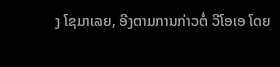ງ ໂຊມາເລຍ, ອີງຕາມການກ່າວຕໍ່ ວີໂອເອ ໂດຍ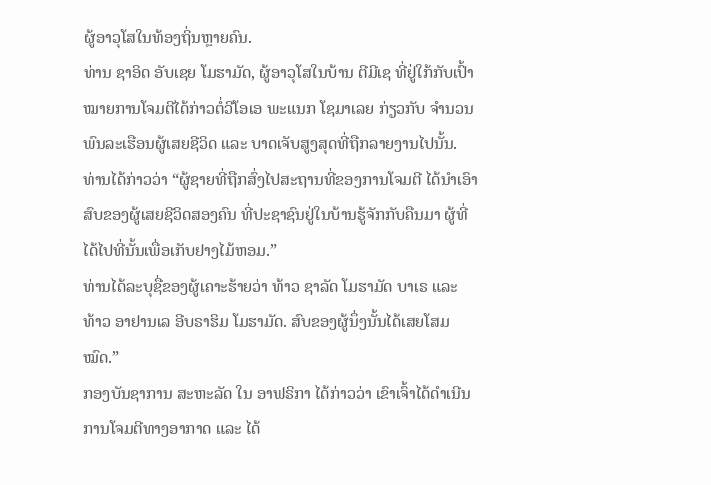ຜູ້ອາວຸໂສໃນທ້ອງຖິ່ນຫຼາຍຄົນ.
ທ່ານ ຊາອິດ ອັບເຊຍ ໂມຮາມັດ, ຜູ້ອາວຸໂສໃນບ້ານ ຕີມີເຊ ທີ່ຢູ່ໃກ້ກັບເປົ້າໝາຍການໂຈມຕີໄດ້ກ່າວຕໍ່ວີໂອເອ ພະແນກ ໂຊມາເລຍ ກ່ຽວກັບ ຈຳນວນພົນລະເຮືອນຜູ້ເສຍຊີວິດ ແລະ ບາດເຈັບສູງສຸດທີ່ຖືກລາຍງານໄປນັ້ນ.
ທ່ານໄດ້ກ່າວວ່າ “ຜູ້ຊາຍທີ່ຖືກສົ່ງໄປສະຖານທີ່ຂອງການໂຈມຕີ ໄດ້ນຳເອົາສົບຂອງຜູ້ເສຍຊີວິດສອງຄົນ ທີ່ປະຊາຊົນຢູ່ໃນບ້ານຮູ້ຈັກກັບຄືນມາ ຜູ້ທີ່ໄດ້ໄປທີ່ນັ້ນເພື່ອເກັບຢາງໄມ້ຫອມ.”
ທ່ານໄດ້ລະບຸຊື່ຂອງຜູ້ເຄາະຮ້າຍວ່າ ທ້າວ ຊາລັດ ໂມຮາມັດ ບາເຣ ແລະ ທ້າວ ອາຢານເລ ອີບຣາຮິມ ໂມຮາມັດ. ສົບຂອງຜູ້ນຶ່ງນັ້ນໄດ້ເສຍໂສມໝົດ.”
ກອງບັນຊາການ ສະຫະລັດ ໃນ ອາຟຣິກາ ໄດ້ກ່າວວ່າ ເຂົາເຈົ້າໄດ້ດຳເນີນການໂຈມຕີທາງອາກາດ ແລະ ໄດ້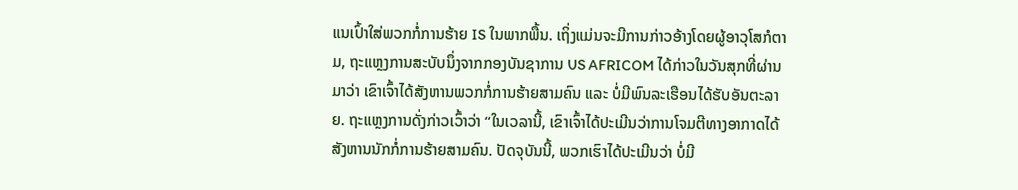ແນເປົ້າໃສ່ພວກກໍ່ການຮ້າຍ IS ໃນພາກພື້ນ. ເຖິ່ງແມ່ນຈະມີການກ່າວອ້າງໂດຍຜູ້ອາວຸໂສກໍຕາມ, ຖະແຫຼງການສະບັບນຶ່ງຈາກກອງບັນຊາການ US AFRICOM ໄດ້ກ່າວໃນວັນສຸກທີ່ຜ່ານມາວ່າ ເຂົາເຈົ້າໄດ້ສັງຫານພວກກໍ່ການຮ້າຍສາມຄົນ ແລະ ບໍ່ມີພົນລະເຮືອນໄດ້ຮັບອັນຕະລາຍ. ຖະແຫຼງການດັ່ງກ່າວເວົ້າວ່າ “ໃນເວລານີ້, ເຂົາເຈົ້າໄດ້ປະເມີນວ່າການໂຈມຕີທາງອາກາດໄດ້ສັງຫານນັກກໍ່ການຮ້າຍສາມຄົນ. ປັດຈຸບັນນີ້, ພວກເຮົາໄດ້ປະເມີນວ່າ ບໍ່ມີ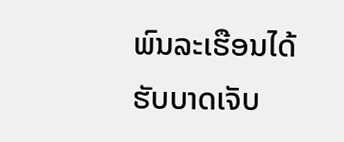ພົນລະເຮືອນໄດ້ຮັບບາດເຈັບ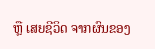ຫຼື ເສຍຊີວິດ ຈາກຜົນຂອງ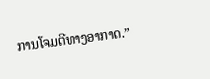ການໂຈມຕີທາງອາກາດ.”